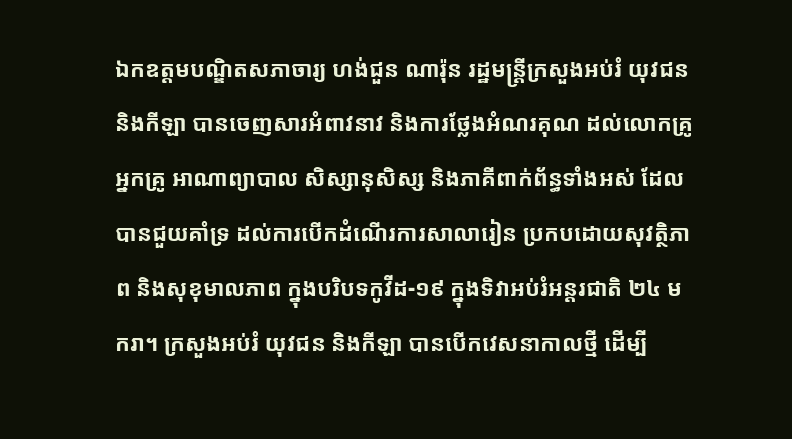ឯកឧត្តមបណ្ឌិតសភាចារ្យ ហង់ជួន ណារ៉ុន រដ្ឋមន្ត្រីក្រសួងអប់រំ យុវជន និងកីឡា បានចេញសារអំពាវនាវ និងការថ្លែងអំណរគុណ ដល់លោកគ្រូ អ្នកគ្រូ អាណាព្យាបាល សិស្សានុសិស្ស និងភាគីពាក់ព័ន្ធទាំងអស់ ដែលបានជួយគាំទ្រ ដល់ការបើកដំណើរការសាលារៀន ប្រកបដោយសុវត្ថិភាព និងសុខុមាលភាព ក្នុងបរិបទកូវីដ-១៩ ក្នុងទិវាអប់រំអន្តរជាតិ ២៤ មករា។ ក្រសួងអប់រំ យុវជន និងកីឡា បានបើកវេសនាកាលថ្មី ដើម្បី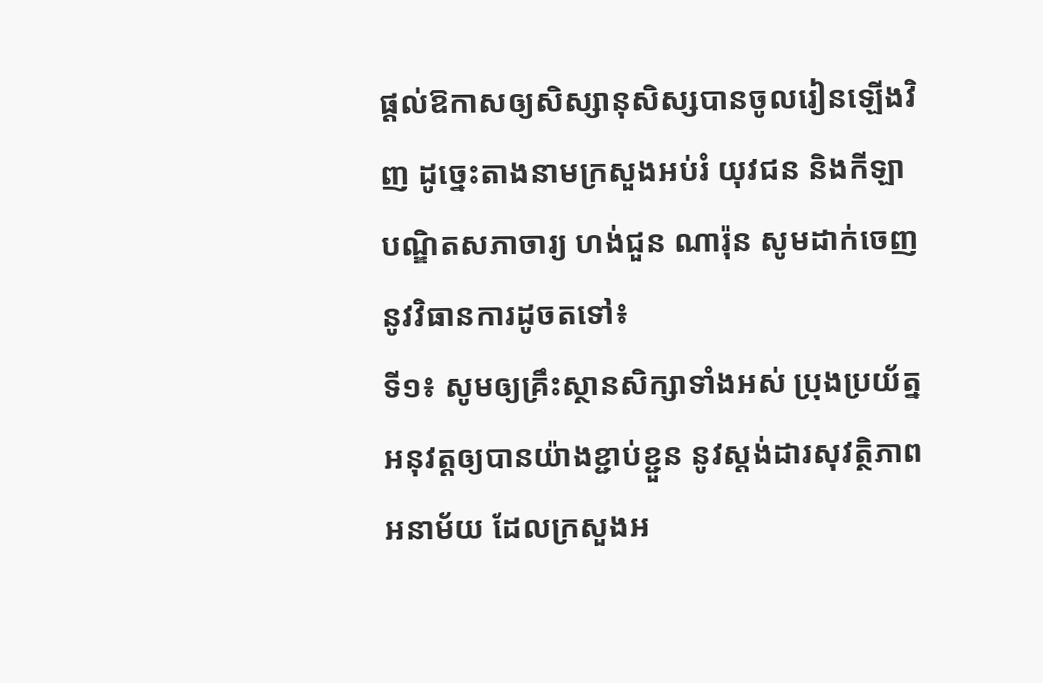ផ្តល់ឱកាសឲ្យសិស្សានុសិស្សបានចូលរៀនឡើងវិញ ដូច្នេះតាងនាមក្រសួងអប់រំ យុវជន និងកីឡា បណ្ឌិតសភាចារ្យ ហង់ជួន ណារ៉ុន សូមដាក់ចេញនូវវិធានការដូចតទៅ៖
ទី១៖ សូមឲ្យគ្រឹះស្ថានសិក្សាទាំងអស់ ប្រុងប្រយ័ត្នអនុវត្តឲ្យបានយ៉ាងខ្ជាប់ខ្ជួន នូវស្តង់ដារសុវត្ថិភាពអនាម័យ ដែលក្រសួងអ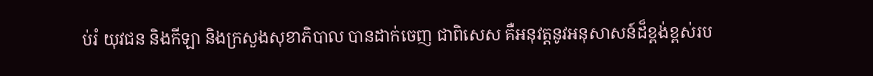ប់រំ យុវជន និងកីឡា និងក្រសួងសុខាភិបាល បានដាក់ចេញ ជាពិសេស គឺអនុវត្តនូវអនុសាសន៍ដ៏ខ្ពង់ខ្ពស់រប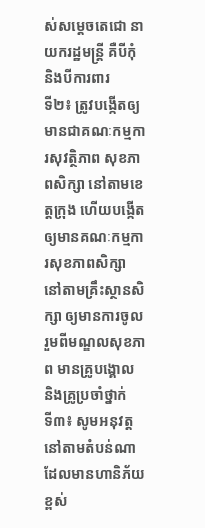ស់សម្តេចតេជោ នាយករដ្ឋមន្ត្រី គឺបីកុំ និងបីការពារ
ទី២៖ ត្រូវបង្កើតឲ្យមានជាគណៈកម្មការសុវត្ថិភាព សុខភាពសិក្សា នៅតាមខេត្តក្រុង ហើយបង្កើតឲ្យមានគណៈកម្មការសុខភាពសិក្សា នៅតាមគ្រឹះស្ថានសិក្សា ឲ្យមានការចូលរួមពីមណ្ឌលសុខភាព មានគ្រូបង្គោល និងគ្រូប្រចាំថ្នាក់
ទី៣៖ សូមអនុវត្ដនៅតាមតំបន់ណា ដែលមានហានិភ័យខ្ពស់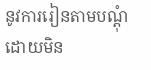នូវការរៀនតាមបណ្ដុំ ដោយមិន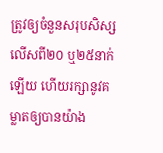ត្រូវឲ្យចំនួនសរុបសិស្សលើសពី២០ ឬ២៥នាក់ឡើយ ហើយរក្សានូវគម្លាតឲ្យបានយ៉ាង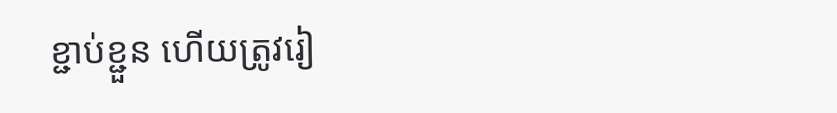ខ្ជាប់ខ្ជួន ហើយត្រូវរៀ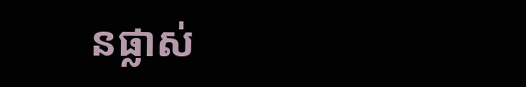នផ្លាស់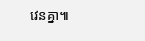វេនគ្នា៕